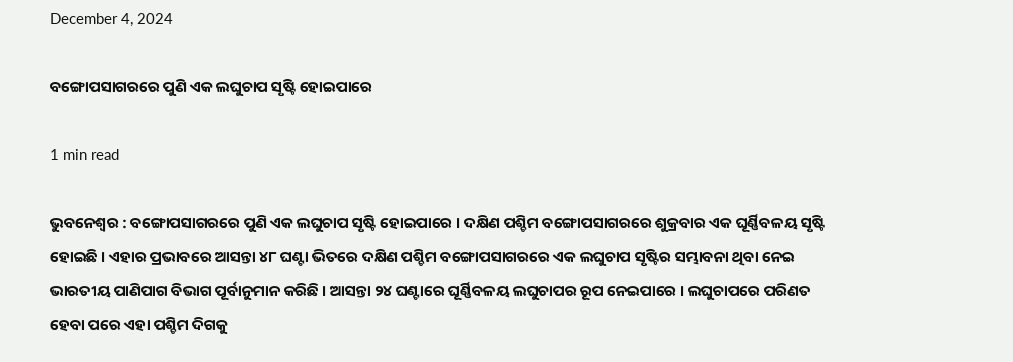December 4, 2024

ବଙ୍ଗୋପସାଗରରେ ପୁଣି ଏକ ଲଘୁଚାପ ସୃଷ୍ଟି ହୋଇପାରେ

1 min read

ଭୁବନେଶ୍ୱର : ବଙ୍ଗୋପସାଗରରେ ପୁଣି ଏକ ଲଘୁଚାପ ସୃଷ୍ଟି ହୋଇପାରେ । ଦକ୍ଷିଣ ପଶ୍ଚିମ ବଙ୍ଗୋପସାଗରରେ ଶୁକ୍ରବାର ଏକ ଘୂର୍ଣ୍ଣିବଳୟ ସୃଷ୍ଟି ହୋଇଛି । ଏହାର ପ୍ରଭାବରେ ଆସନ୍ତା ୪୮ ଘଣ୍ଟା ଭିତରେ ଦକ୍ଷିଣ ପଶ୍ଚିମ ବଙ୍ଗୋପସାଗରରେ ଏକ ଲଘୁଚାପ ସୃଷ୍ଟିର ସମ୍ଭାବନା ଥିବା ନେଇ ଭାରତୀୟ ପାଣିପାଗ ବିଭାଗ ପୂର୍ବାନୁମାନ କରିଛି । ଆସନ୍ତା ୨୪ ଘଣ୍ଟାରେ ଘୂର୍ଣ୍ଣିବଳୟ ଲଘୁଚାପର ରୂପ ନେଇପାରେ । ଲଘୁଚାପରେ ପରିଣତ ହେବା ପରେ ଏହା ପଶ୍ଚିମ ଦିଗକୁ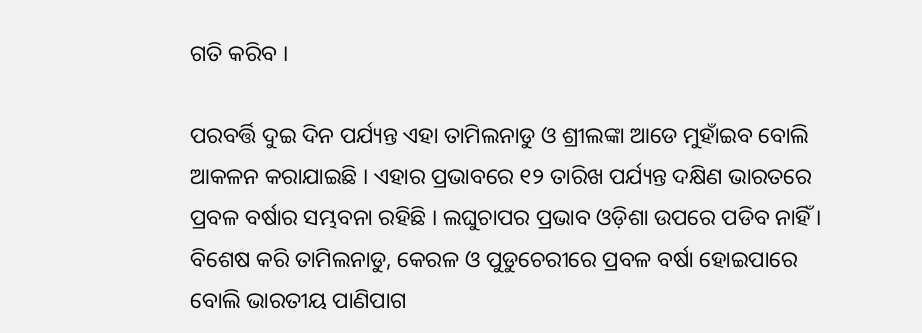ଗତି କରିବ ।

ପରବର୍ତ୍ତି ଦୁଇ ଦିନ ପର୍ଯ୍ୟନ୍ତ ଏହା ତାମିଲନାଡୁ ଓ ଶ୍ରୀଲଙ୍କା ଆଡେ ମୁହାଁଇବ ବୋଲି ଆକଳନ କରାଯାଇଛି । ଏହାର ପ୍ରଭାବରେ ୧୨ ତାରିଖ ପର୍ଯ୍ୟନ୍ତ ଦକ୍ଷିଣ ଭାରତରେ ପ୍ରବଳ ବର୍ଷାର ସମ୍ଭବନା ରହିଛି । ଲଘୁଚାପର ପ୍ରଭାବ ଓଡ଼ିଶା ଉପରେ ପଡିବ ନାହିଁ । ବିଶେଷ କରି ତାମିଲନାଡୁ, କେରଳ ଓ ପୁଡୁଚେରୀରେ ପ୍ରବଳ ବର୍ଷା ହୋଇପାରେ ବୋଲି ଭାରତୀୟ ପାଣିପାଗ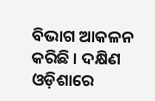ବିଭାଗ ଆକଳନ କରିଛି । ଦକ୍ଷିଣ ଓଡ଼ିଶାରେ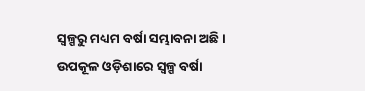ସ୍ୱଳ୍ପରୁ ମଧ୍ୟମ ବର୍ଷା ସମ୍ଭାବନା ଅଛି । ଉପକୂଳ ଓଡ଼ିଶାରେ ସ୍ୱଳ୍ପ ବର୍ଷା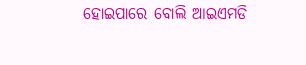ହୋଇପାରେ ବୋଲି ଆଇଏମଡି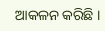ଆକଳନ କରିଛି ।